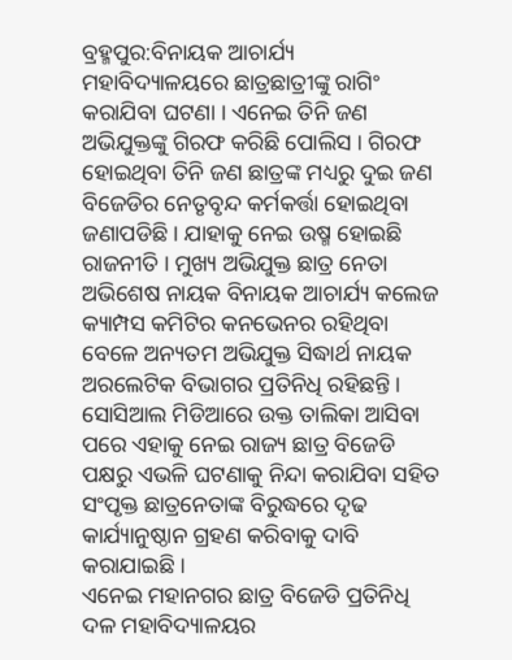ବ୍ରହ୍ମପୁର:ବିନାୟକ ଆଚାର୍ଯ୍ୟ ମହାବିଦ୍ୟାଳୟରେ ଛାତ୍ରଛାତ୍ରୀଙ୍କୁ ରାଗିଂ କରାଯିବା ଘଟଣା । ଏନେଇ ତିନି ଜଣ ଅଭିଯୁକ୍ତଙ୍କୁ ଗିରଫ କରିଛି ପୋଲିସ । ଗିରଫ ହୋଇଥିବା ତିନି ଜଣ ଛାତ୍ରଙ୍କ ମଧ୍ୟରୁ ଦୁଇ ଜଣ ବିଜେଡିର ନେତୃବୃନ୍ଦ କର୍ମକର୍ତ୍ତା ହୋଇଥିବା ଜଣାପଡିଛି । ଯାହାକୁ ନେଇ ଉଷ୍ମ ହୋଇଛି ରାଜନୀତି । ମୁଖ୍ୟ ଅଭିଯୁକ୍ତ ଛାତ୍ର ନେତା ଅଭିଶେଷ ନାୟକ ବିନାୟକ ଆଚାର୍ଯ୍ୟ କଲେଜ କ୍ୟାମ୍ପସ କମିଟିର କନଭେନର ରହିଥିବା ବେଳେ ଅନ୍ୟତମ ଅଭିଯୁକ୍ତ ସିଦ୍ଧାର୍ଥ ନାୟକ ଅରଲେଟିକ ବିଭାଗର ପ୍ରତିନିଧି ରହିଛନ୍ତି । ସୋସିଆଲ ମିଡିଆରେ ଉକ୍ତ ତାଲିକା ଆସିବା ପରେ ଏହାକୁ ନେଇ ରାଜ୍ୟ ଛାତ୍ର ବିଜେଡି ପକ୍ଷରୁ ଏଭଳି ଘଟଣାକୁ ନିନ୍ଦା କରାଯିବା ସହିତ ସଂପୃକ୍ତ ଛାତ୍ରନେତାଙ୍କ ବିରୁଦ୍ଧରେ ଦୃଢ କାର୍ଯ୍ୟାନୁଷ୍ଠାନ ଗ୍ରହଣ କରିବାକୁ ଦାବି କରାଯାଇଛି ।
ଏନେଇ ମହାନଗର ଛାତ୍ର ବିଜେଡି ପ୍ରତିନିଧି ଦଳ ମହାବିଦ୍ୟାଳୟର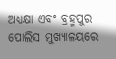ଅଧ୍ୟକ୍ଷା ଏବଂ ବ୍ରହ୍ମପୁର ପୋଲିସ ମୁଖ୍ୟାଳୟରେ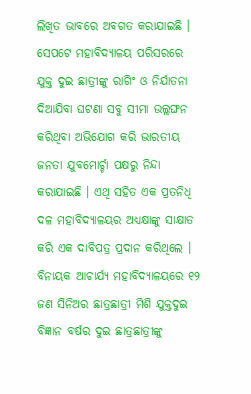ଲିଖିତ ଭାବରେ ଅବଗତ କରାଯାଇଛି । ସେପଟେ ମହାବିଦ୍ୟାଳୟ ପରିସରରେ ଯୁକ୍ତ ଦୁଇ ଛାତ୍ରୀଙ୍କୁ ରାଗିଂ ଓ ନିର୍ଯାତନା ଦିଆଯିବା ଘଟଣା ସବୁ ସୀମା ଉଲ୍ଲଙ୍ଘନ କରିଥିବା ଅଭିଯୋଗ କରି ଭାରତୀୟ ଜନତା ଯୁବମୋର୍ଚ୍ଚା ପକ୍ଷରୁ ନିନ୍ଦା କରାଯାଇଛି । ଏଥି ସହିତ ଏକ ପ୍ରତନିଧି ଦଳ ମହାବିଦ୍ୟାଳୟର ଅଧ୍ୟକ୍ଷାଙ୍କୁ ସାକ୍ଷାତ କରି ଏକ ଦାବିପତ୍ର ପ୍ରଦାନ କରିଥିଲେ ।
ବିନାୟକ ଆଚାର୍ଯ୍ୟ ମହାବିଦ୍ୟାଳୟରେ ୧୨ ଜଣ ସିନିଅର ଛାତ୍ରଛାତ୍ରୀ ମିଶି ଯୁକ୍ତଦୁଇ ବିଜ୍ଞାନ ବର୍ଷର ଦୁଇ ଛାତ୍ରଛାତ୍ରୀଙ୍କୁ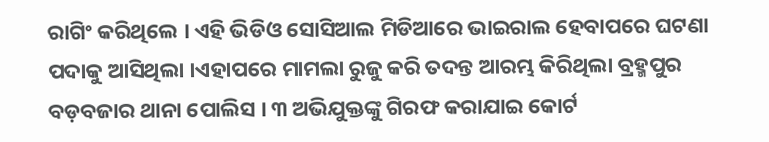ରାଗିଂ କରିଥିଲେ । ଏହି ଭିଡିଓ ସୋସିଆଲ ମିଡିଆରେ ଭାଇରାଲ ହେବାପରେ ଘଟଣା ପଦାକୁ ଆସିଥିଲା ।ଏହାପରେ ମାମଲା ରୁଜୁ କରି ତଦନ୍ତ ଆରମ୍ଭ କିରିଥିଲା ବ୍ରହ୍ମପୁର ବଡ଼ବଜାର ଥାନା ପୋଲିସ । ୩ ଅଭିଯୁକ୍ତଙ୍କୁ ଗିରଫ କରାଯାଇ କୋର୍ଟ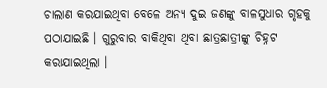ଚାଲାଣ କରଯାଇଥିବା ବେଳେ ଅନ୍ୟ ଦୁଇ ଜଣଙ୍କୁ ବାଳସୁଧାର ଗୃହକୁ ପଠାଯାଇଛି । ଗୁରୁବାର ବାକିଥିବା ଥିବା ଛାତ୍ରଛାତ୍ରୀଙ୍କୁ ଚିହ୍ନଟ କରାଯାଇଥିଲା ।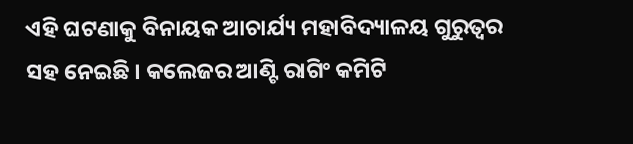ଏହି ଘଟଣାକୁ ବିନାୟକ ଆଚାର୍ଯ୍ୟ ମହାବିଦ୍ୟାଳୟ ଗୁରୁତ୍ବର ସହ ନେଇଛି । କଲେଜର ଆଣ୍ଟି ରାଗିଂ କମିଟି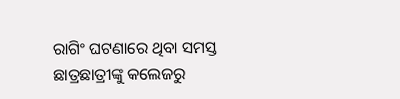ରାଗିଂ ଘଟଣାରେ ଥିବା ସମସ୍ତ ଛାତ୍ରଛାତ୍ରୀଙ୍କୁ କଲେଜରୁ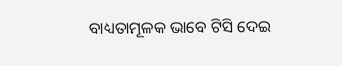ବାଧ୍ୟତାମୂଳକ ଭାବେ ଟିସି ଦେଇ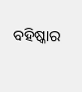ବହିଷ୍କାର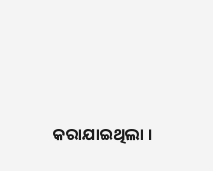କରାଯାଇଥିଲା ।